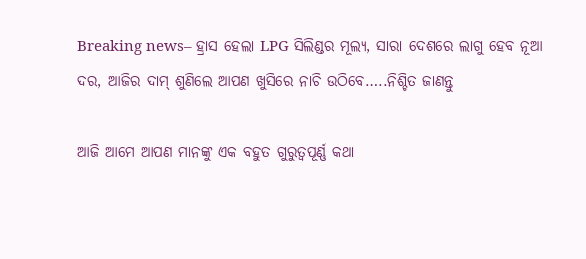Breaking news– ହ୍ରାସ ହେଲା LPG ସିଲିଣ୍ଡର ମୂଲ୍ୟ, ସାରା ଦେଶରେ ଲାଗୁ ହେବ ନୂଆ ଦର, ଆଜିର ଦାମ୍ ଶୁଣିଲେ ଆପଣ ଖୁସିରେ ନାଚି ଉଠିବେ…..ନିଶ୍ଚିତ ଜାଣନ୍ତୁ

ଆଜି ଆମେ ଆପଣ ମାନଙ୍କୁ ଏକ ବହୁତ ଗୁରୁତ୍ୱପୂର୍ଣ୍ଣ କଥା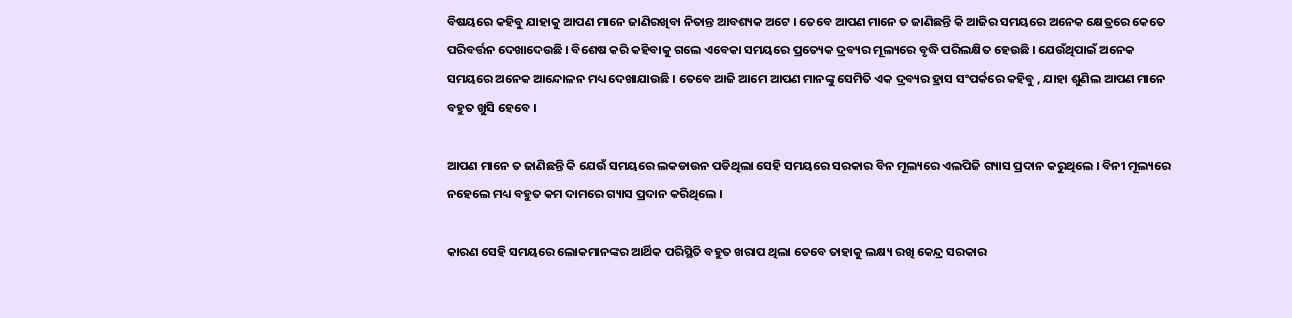ବିଷୟରେ କହିବୁ ଯାହାକୁ ଆପଣ ମାନେ ଜାଣିରଖିବା ନିତାନ୍ତ ଆବଶ୍ୟକ ଅଟେ । ତେବେ ଆପଣ ମାନେ ତ ଜାଣିଛନ୍ତି କି ଆଜିର ସମୟରେ ଅନେକ କ୍ଷେତ୍ରରେ କେତେ ପରିବର୍ତ୍ତନ ଦେଖାଦେଉଛି । ବିଶେଷ କରି କହିବାକୁ ଗଲେ ଏବେକା ସମୟରେ ପ୍ରତ୍ୟେକ ଦ୍ରବ୍ୟର ମୂଲ୍ୟରେ ବୃଦ୍ଧି ପରିଲକ୍ଷିତ ହେଉଛି । ଯେଉଁଥିପାଇଁ ଅନେକ ସମୟରେ ଅନେକ ଆନ୍ଦୋଳନ ମଧ୍ୟ ଦେଖାଯାଉଛି । ତେବେ ଆଜି ଆମେ ଆପଣ ମାନଙ୍କୁ ସେମିତି ଏକ ଦ୍ରବ୍ୟର ହ୍ରାସ ସଂପର୍କରେ କହିବୁ , ଯାହା ଶୁଣିଲ ଆପଣ ମାନେ ବହୁତ ଖୁସି ହେବେ ।

ଆପଣ ମାନେ ତ ଜାଣିଛନ୍ତି କି ଯେଉଁ ସମୟରେ ଲକଡାଉନ ପଡିଥିଲା ସେହି ସମୟରେ ସରକାର ବିନ ମୂଲ୍ୟରେ ଏଲପିଜି ଗ୍ୟାସ ପ୍ରଦାନ କରୁଥିଲେ । ବିନୀ ମୂଲ୍ୟରେ ନହେଲେ ମଧ୍ୟ ବହୁତ କମ ଦାମରେ ଗ୍ୟାସ ପ୍ରଦାନ କରିଥିଲେ ।

କାରଣ ସେହି ସମୟରେ ଲୋକମାନଙ୍କର ଆର୍ଥିକ ପରିସ୍ଥିତି ବହୁତ ଖରାପ ଥିଲା ତେବେ ତାହାକୁ ଲକ୍ଷ୍ୟ ରଖି କେନ୍ଦ୍ର ସରକାର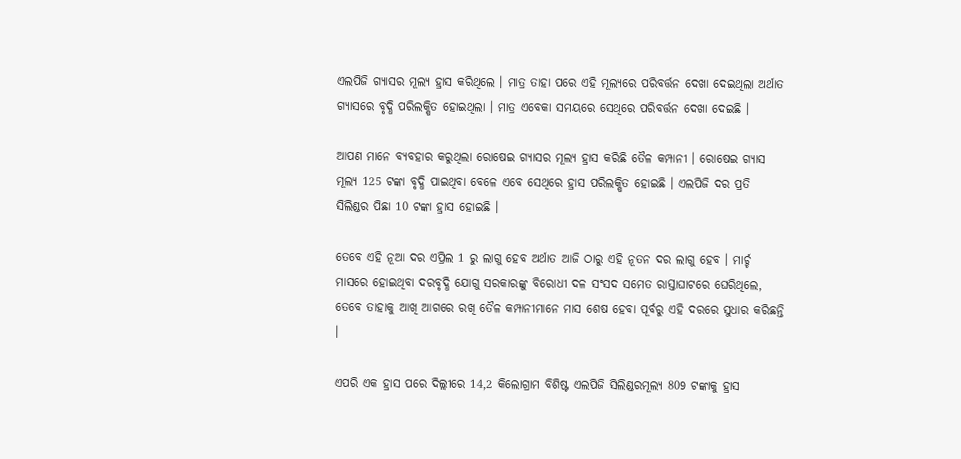ଏଲପିଜି ଗ୍ୟାସର ମୂଲ୍ୟ ହ୍ରାସ କରିଥିଲେ । ମାତ୍ର ତାହା ପରେ ଏହି ମୂଲ୍ୟରେ ପରିବର୍ତ୍ତନ ଦେଖା ଦେଇଥିଲା ଅର୍ଥାତ ଗ୍ୟାସରେ ବୃଦ୍ଧି ପରିଲକ୍ଷିତ ହୋଇଥିଲା । ମାତ୍ର ଏବେକା ସମୟରେ ସେଥିରେ ପରିବର୍ତ୍ତନ ଦେଖା ଦେଇଛି ।

ଆପଣ ମାନେ ବ୍ୟବହାର କରୁଥିଲା ରୋଷେଇ ଗ୍ୟାସର ମୂଲ୍ୟ ହ୍ରାସ କରିଛି ତୈଳ କମ୍ପାନୀ । ରୋଷେଇ ଗ୍ୟାସ ମୂଲ୍ୟ 125 ଟଙ୍କା ବୃଦ୍ଧି ପାଇଥିବା ବେଳେ ଏବେ ସେଥିରେ ହ୍ରାସ ପରିଲକ୍ଷିତ ହୋଇଛି । ଏଲପିଜି ଦର ପ୍ରତି ସିଲିଣ୍ଡର ପିଛା 10 ଟଙ୍କା ହ୍ରାସ ହୋଇଛି ।

ତେବେ ଏହି ନୂଆ ଦର ଏପ୍ରିଲ 1 ରୁ ଲାଗୁ ହେବ ଅର୍ଥାତ ଆଜି ଠାରୁ ଏହି ନୂତନ ଦର ଲାଗୁ ହେବ । ମାର୍ଚ୍ଚ ମାସରେ ହୋଇଥିବା ଦରବୃଦ୍ଧି ଯୋଗୁ ସରକାରଙ୍କୁ ବିରୋଧୀ ଦଳ ସଂସଦ ସମେତ ରାସ୍ତାଘାଟରେ ଘେରିଥିଲେ, ତେବେ ତାହାକୁ ଆଖି ଆଗରେ ରଖି ତୈଳ କମ୍ପାନୀମାନେ ମାସ ଶେଷ ହେବା ପୂର୍ବରୁ ଏହି ଦରରେ ସୁଧାର କରିଛନ୍ତି ।

ଏପରି ଏକ ହ୍ରାସ ପରେ ଦିଲ୍ଲୀରେ 14,2 କିଲୋଗ୍ରାମ ବିଶିଷ୍ଟ ଏଲପିଜି ସିଲିଣ୍ଡରମୂଲ୍ୟ 809 ଟଙ୍କାକୁ ହ୍ରାସ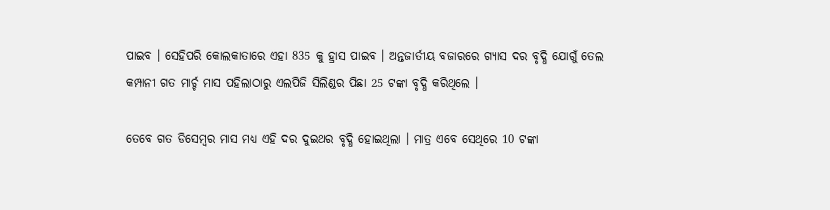ପାଇବ । ସେହିପରି କୋଲକାତାରେ ଏହା 835 କୁ ହ୍ରାସ ପାଇବ । ଅନ୍ତଜାର୍ତୀୟ ବଜାରରେ ଗ୍ୟାସ ଦର ବୃଦ୍ଧି ଯୋଗୁଁ ତେଲ କମ୍ପାନୀ ଗତ ମାର୍ଚ୍ଚ ମାସ ପହିଲାଠାରୁ ଏଲପିଜି ସିଲିଣ୍ଡର ପିଛା 25 ଟଙ୍କା ବୃଦ୍ଧି କରିଥିଲେ ।

ତେବେ ଗତ ଡିସେମ୍ବର ମାସ ମଧ୍ୟ ଏହି ଦର ଦୁଇଥର ବୃଦ୍ଧି ହୋଇଥିଲା । ମାତ୍ର ଏବେ ସେଥିରେ 10 ଟଙ୍କା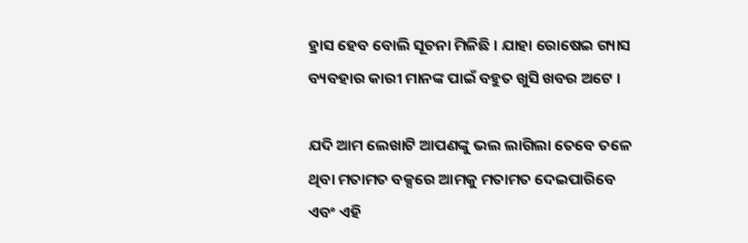ହ୍ରାସ ହେବ ବୋଲି ସୂଚନା ମିଳିଛି । ଯାହା ରୋଷେଇ ଗ୍ୟାସ ବ୍ୟବହାର କାରୀ ମାନଙ୍କ ପାଇଁ ବହୁତ ଖୁସି ଖବର ଅଟେ ।

ଯଦି ଆମ ଲେଖାଟି ଆପଣଙ୍କୁ ଭଲ ଲାଗିଲା ତେବେ ତଳେ ଥିବା ମତାମତ ବକ୍ସରେ ଆମକୁ ମତାମତ ଦେଇପାରିବେ ଏବଂ ଏହି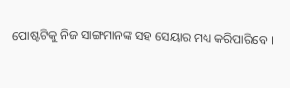ପୋଷ୍ଟଟିକୁ ନିଜ ସାଙ୍ଗମାନଙ୍କ ସହ ସେୟାର ମଧ୍ୟ କରିପାରିବେ ।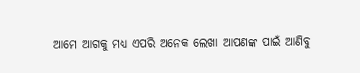ଆମେ ଆଗକୁ ମଧ୍ୟ ଏପରି ଅନେକ ଲେଖା ଆପଣଙ୍କ ପାଇଁ ଆଣିବୁ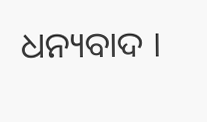ଧନ୍ୟବାଦ ।